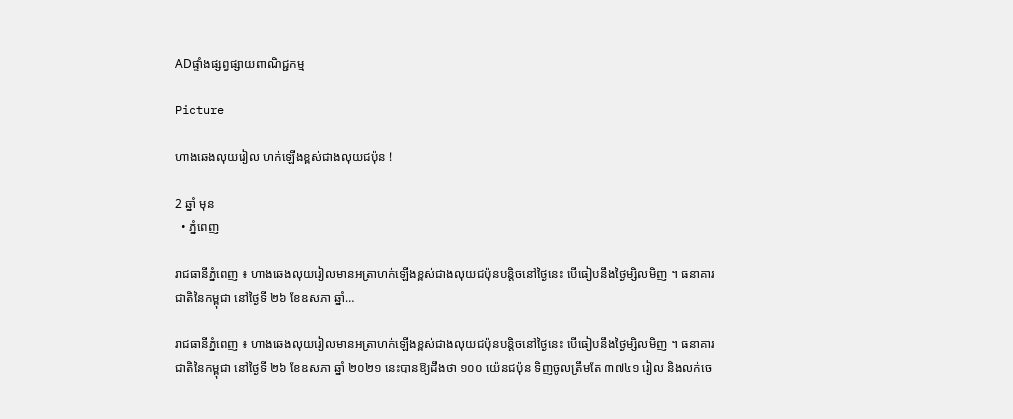ADផ្ទាំងផ្សព្វផ្សាយពាណិជ្ជកម្ម

Picture

ហាងឆេងលុយរៀល ហក់ឡើងខ្ពស់ជាងលុយជប៉ុន !

2 ឆ្នាំ មុន
  • ភ្នំពេញ

រាជធានីភ្នំពេញ ៖ ហាងឆេងលុយរៀលមានអត្រាហក់ឡើងខ្ពស់ជាងលុយជប៉ុនបន្តិចនៅថ្ងៃនេះ បើធៀបនឹងថ្ងៃម្សិលមិញ ។ ធនាគារជាតិនៃកម្ពុជា នៅថ្ងៃទី ២៦ ខែឧសភា ឆ្នាំ…

រាជធានីភ្នំពេញ ៖ ហាងឆេងលុយរៀលមានអត្រាហក់ឡើងខ្ពស់ជាងលុយជប៉ុនបន្តិចនៅថ្ងៃនេះ បើធៀបនឹងថ្ងៃម្សិលមិញ ។ ធនាគារជាតិនៃកម្ពុជា នៅថ្ងៃទី ២៦ ខែឧសភា ឆ្នាំ ២០២១ នេះបានឱ្យដឹងថា ១០០ យ៉េនជប៉ុន ទិញចូលត្រឹមតែ ៣៧៤១ រៀល និងលក់ចេ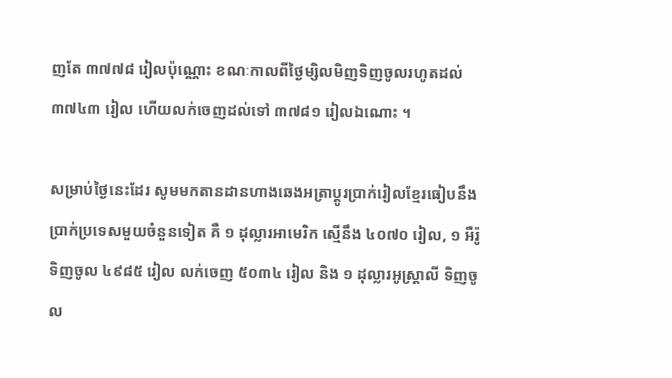ញតែ ៣៧៧៨ រៀលប៉ុណ្ណោះ ខណៈកាលពីថ្ងៃម្សិលមិញទិញចូលរហូតដល់ ៣៧៤៣ រៀល ហើយលក់ចេញដល់ទៅ ៣៧៨១ រៀលឯណោះ ។

សម្រាប់ថ្ងៃនេះដែរ សូមមកតានដានហាងឆេងអត្រាប្តូរប្រាក់រៀលខ្មែរធៀបនឹងប្រាក់ប្រទេសមួយចំនួនទៀត គឺ ១ ដុល្លារអាមេរិក ស្មើនឹង ៤០៧០ រៀល, ១ អឺរ៉ូ ទិញចូល ៤៩៨៥ រៀល លក់ចេញ ៥០៣៤ រៀល និង ១ ដុល្លារអូស្ត្រាលី ទិញចូល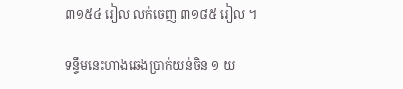៣១៥៤ រៀល លក់ចេញ ៣១៨៥ រៀល ។

ទន្ទឹមនេះហាងឆេងប្រាក់យន់ចិន ១ យ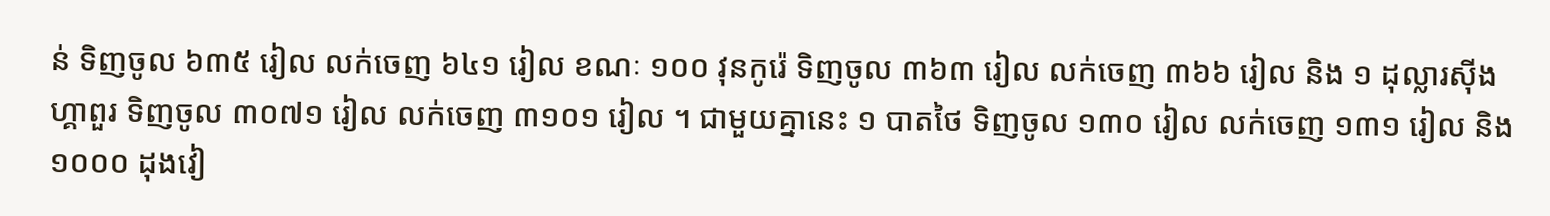ន់ ទិញចូល ៦៣៥ រៀល លក់ចេញ ៦៤១ រៀល ខណៈ ១០០ វុនកូរ៉េ ទិញចូល ៣៦៣ រៀល លក់ចេញ ៣៦៦ រៀល និង ១ ដុល្លារស៊ីងហ្គាពួរ ទិញចូល ៣០៧១ រៀល លក់ចេញ ៣១០១ រៀល ។ ជាមួយគ្នានេះ ១ បាតថៃ ទិញចូល ១៣០ រៀល លក់ចេញ ១៣១ រៀល និង ១០០០ ដុងវៀ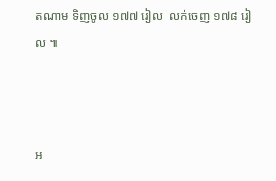តណាម ទិញចូល ១៧៧ រៀល  លក់ចេញ ១៧៨ រៀល ៕



អ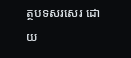ត្ថបទសរសេរ ដោយ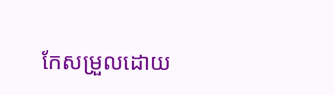កែសម្រួលដោយ